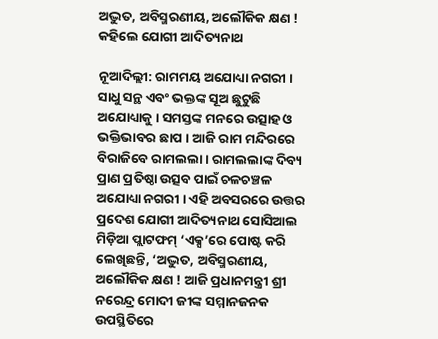ଅଦ୍ଭୁତ, ଅବିସ୍ମରଣୀୟ, ଅଲୌକିକ କ୍ଷଣ ! କହିଲେ ଯୋଗୀ ଆଦିତ୍ୟନାଥ

ନୂଆଦିଲ୍ଲୀ: ରାମମୟ ଅଯୋଧ୍ୟା ନଗରୀ । ସାଧୁ ସନ୍ଥ ଏବଂ ଭକ୍ତଙ୍କ ସୂଅ ଛୁଟୁଛି ଅଯୋଧ୍ୟାକୁ । ସମସ୍ତଙ୍କ ମନରେ ଉତ୍ସାହ ଓ ଭକ୍ତିଭାବର ଛାପ । ଆଜି ରାମ ମନ୍ଦିରରେ ବିରାଜିବେ ରାମଲଲା । ରାମଲଲାଙ୍କ ଦିବ୍ୟ ପ୍ରାଣ ପ୍ରତିଷ୍ଠା ଉତ୍ସବ ପାଇଁ ଚଳଚଞ୍ଚଳ ଅଯୋଧ୍ୟା ନଗରୀ । ଏହି ଅବସରରେ ଉତ୍ତର ପ୍ରଦେଶ ଯୋଗୀ ଆଦିତ୍ୟନାଥ ସୋସିଆଲ ମିଡ଼ିଆ ପ୍ଲାଟଫମ୍ ‘ଏକ୍ସ’ରେ ପୋଷ୍ଟ କରି ଲେଖିଛନ୍ତି, ‘ଅଦ୍ଭୁତ, ଅବିସ୍ମରଣୀୟ, ଅଲୌକିକ କ୍ଷଣ ! ଆଜି ପ୍ରଧାନମନ୍ତ୍ରୀ ଶ୍ରୀ ନରେନ୍ଦ୍ର ମୋଦୀ ଜୀଙ୍କ ସମ୍ମାନଜନକ ଉପସ୍ଥିତିରେ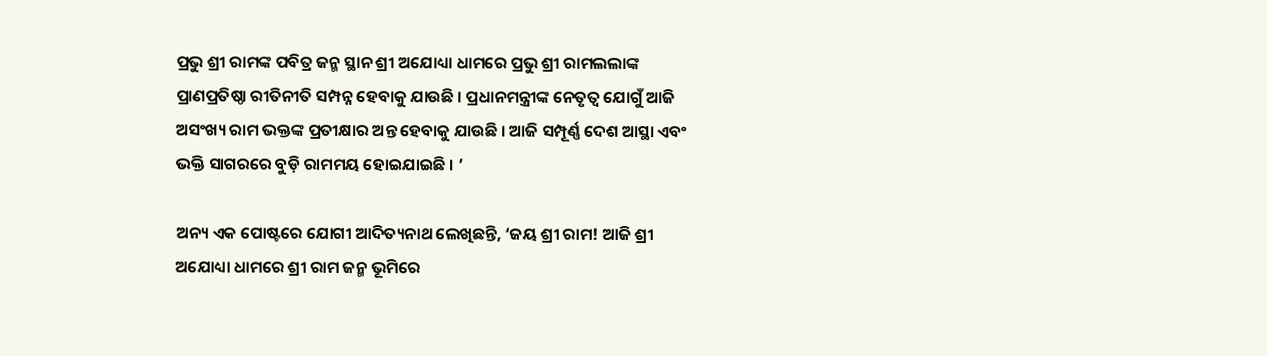ପ୍ରଭୁ ଶ୍ରୀ ରାମଙ୍କ ପବିତ୍ର ଜନ୍ମ ସ୍ଥାନ ଶ୍ରୀ ଅଯୋଧ୍ୟା ଧାମରେ ପ୍ରଭୁ ଶ୍ରୀ ରାମଲଲାଙ୍କ ପ୍ରାଣପ୍ରତିଷ୍ଠା ରୀତିନୀତି ସମ୍ପନ୍ନ ହେବାକୁ ଯାଉଛି । ପ୍ରଧାନମନ୍ତ୍ରୀଙ୍କ ନେତୃତ୍ୱ ଯୋଗୁଁ ଆଜି ଅସଂଖ୍ୟ ରାମ ଭକ୍ତଙ୍କ ପ୍ରତୀକ୍ଷାର ଅନ୍ତ ହେବାକୁ ଯାଉଛି । ଆଜି ସମ୍ପୂର୍ଣ୍ଣ ଦେଶ ଆସ୍ଥା ଏବଂ ଭକ୍ତି ସାଗରରେ ବୁଡ଼ି ରାମମୟ ହୋଇଯାଇଛି । ’

ଅନ୍ୟ ଏକ ପୋଷ୍ଟରେ ଯୋଗୀ ଆଦିତ୍ୟନାଥ ଲେଖିଛନ୍ତି, ‘ଜୟ ଶ୍ରୀ ରାମ! ଆଜି ଶ୍ରୀ ଅଯୋଧ୍ୟା ଧାମରେ ଶ୍ରୀ ରାମ ଜନ୍ମ ଭୂମିରେ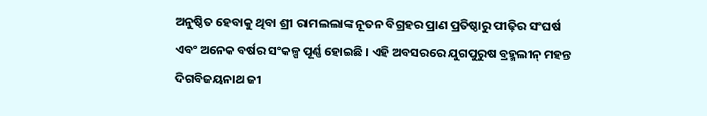ଅନୁଷ୍ଠିତ ହେବାକୁ ଥିବା ଶ୍ରୀ ରାମଲଲାଙ୍କ ନୂତନ ବିଗ୍ରହର ପ୍ରାଣ ପ୍ରତିଷ୍ଠାରୁ ପୀଢ଼ିର ସଂଘର୍ଷ ଏବଂ ଅନେକ ବର୍ଷର ସଂକଳ୍ପ ପୂର୍ଣ୍ଣ ହୋଇଛି । ଏହି ଅବସରରେ ଯୁଗପୁରୁଷ ବ୍ରହ୍ମଲୀନ୍ ମହନ୍ତ ଦିଗବିଜୟନାଥ ଜୀ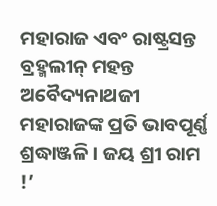ମହାରାଜ ଏବଂ ରାଷ୍ଟ୍ରସନ୍ତ ବ୍ରହ୍ମଲୀନ୍ ମହନ୍ତ ଅବୈଦ୍ୟନାଥଜୀ ମହାରାଜଙ୍କ ପ୍ରତି ଭାବପୂର୍ଣ୍ଣ ଶ୍ରଦ୍ଧାଞ୍ଜଳି । ଜୟ ଶ୍ରୀ ରାମ !’